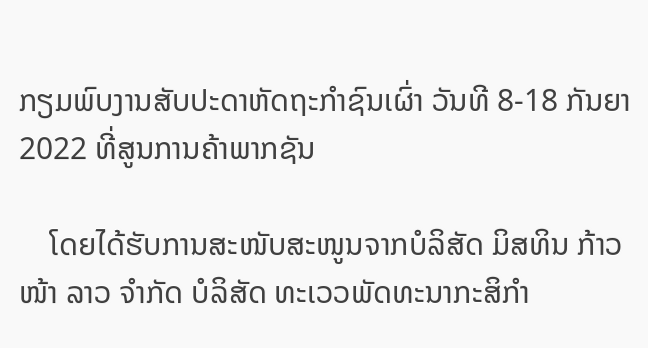ກຽມພົບງານສັບປະດາຫັດຖະກໍາຊົນເຜົ່າ ວັນທີ 8-18 ກັນຍາ 2022 ທີ່ສູນການຄ້າພາກຊັນ

    ໂດຍໄດ້ຮັບການສະໜັບສະໜູນຈາກບໍລິສັດ ມິສທິນ ກ້າວໜ້າ ລາວ ຈໍາກັດ ບໍລິສັດ ທະເວວພັດທະນາກະສິກໍາ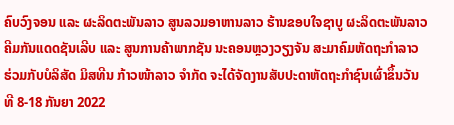ຄົບວົງຈອນ ແລະ ຜະລິດຕະພັນລາວ ສູນລວມອາຫານລາວ ຮ້ານຂອບໃຈຊາບູ ຜະລິດຕະພັນລາວຄີມກັນແດດຊັນເລີບ ແລະ ສູນການຄ້າພາກຊັນ ນະຄອນຫຼວງວຽງຈັນ ສະມາຄົມຫັດຖະກໍາລາວ ຮ່ວມກັບບໍລິສັດ ມິສທີນ ກ້າວໜ້າລາວ ຈໍາກັດ ຈະໄດ້ຈັດງານສັບປະດາຫັດຖະກໍາຊົນເຜົ່າຂຶ້ນວັນທີ 8-18 ກັນຍາ 2022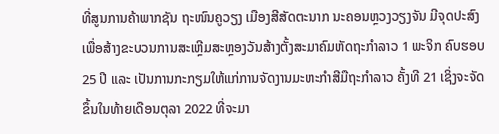ທີ່ສູນການຄ້າພາກຊັນ ຖະໜົນຄູວຽງ ເມືອງສີສັດຕະນາກ ນະຄອນຫຼວງວຽງຈັນ ມີຈຸດປະສົງເພື່ອສ້າງຂະບວນການສະເຫຼີມສະຫຼອງວັນສ້າງຕັ້ງສະມາຄົມຫັດຖະກຳລາວ 1 ພະຈິກ ຄົບຮອບ 25 ປີ ແລະ ເປັນການກະກຽມໃຫ້ແກ່ການຈັດງານມະຫະກໍາສີມືຖະກຳລາວ ຄັ້ງທີ 21 ເຊິ່ງຈະຈັດຂຶ້ນໃນທ້າຍເດືອນຕຸລາ 2022 ທີ່ຈະມາ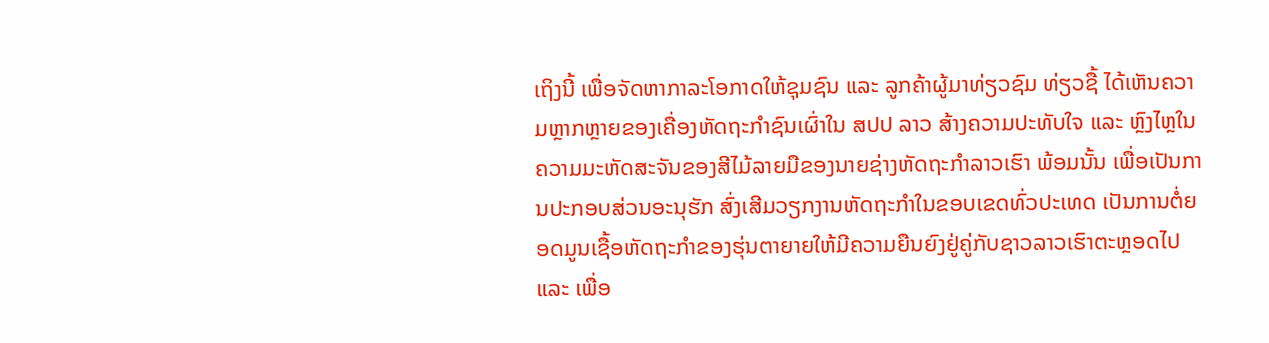ເຖິງນີ້ ເພື່ອຈັດຫາກາລະໂອກາດໃຫ້ຊຸມຊົນ ແລະ ລູກຄ້າຜູ້ມາທ່ຽວຊົມ ທ່ຽວຊື້ ໄດ້ເຫັນຄວາມຫຼາກຫຼາຍຂອງເຄື່ອງຫັດຖະກໍາຊົນເຜົ່າໃນ ສປປ ລາວ ສ້າງຄວາມປະທັບໃຈ ແລະ ຫຼົງໄຫຼໃນຄວາມມະຫັດສະຈັນຂອງສີໄມ້ລາຍມືຂອງນາຍຊ່າງຫັດຖະກຳລາວເຮົາ ພ້ອມນັ້ນ ເພື່ອເປັນການປະກອບສ່ວນອະນຸຮັກ ສົ່ງເສີມວຽກງານຫັດຖະກຳໃນຂອບເຂດທົ່ວປະເທດ ເປັນການຕໍ່ຍອດມູນເຊື້ອຫັດຖະກຳຂອງຮຸ່ນຕາຍາຍໃຫ້ມີຄວາມຍືນຍົງຢູ່ຄູ່ກັບຊາວລາວເຮົາຕະຫຼອດໄປ ແລະ ເພື່ອ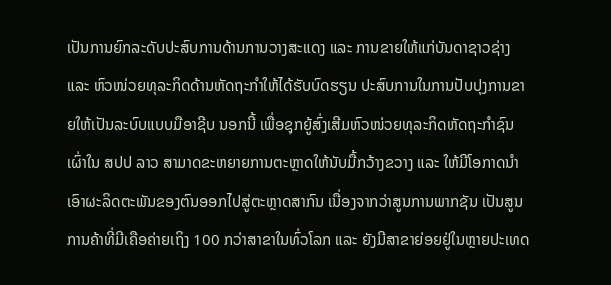ເປັນການຍົກລະດັບປະສົບການດ້ານການວາງສະແດງ ແລະ ການຂາຍໃຫ້ແກ່ບັນດາຊາວຊ່າງ ແລະ ຫົວໜ່ວຍທຸລະກິດດ້ານຫັດຖະກຳໃຫ້ໄດ້ຮັບບົດຮຽນ ປະສົບການໃນການປັບປຸງການຂາຍໃຫ້ເປັນລະບົບແບບມືອາຊີບ ນອກນີ້ ເພື່ອຊຸກຍູ້ສົ່ງເສີມຫົວໜ່ວຍທຸລະກິດຫັດຖະກຳຊົນເຜົ່າໃນ ສປປ ລາວ ສາມາດຂະຫຍາຍການຕະຫຼາດໃຫ້ນັບມື້ກວ້າງຂວາງ ແລະ ໃຫ້ມີໂອກາດນໍາເອົາຜະລິດຕະພັນຂອງຕົນອອກໄປສູ່ຕະຫຼາດສາກົນ ເນື່ອງຈາກວ່າສູນການພາກຊັນ ເປັນສູນການຄ້າທີ່ມີເຄືອຄ່າຍເຖິງ 100 ກວ່າສາຂາໃນທົ່ວໂລກ ແລະ ຍັງມີສາຂາຍ່ອຍຢູ່ໃນຫຼາຍປະເທດ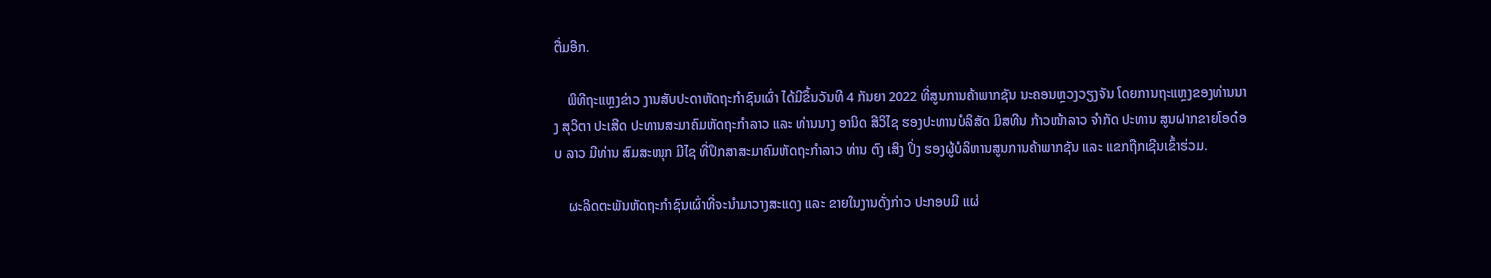ຕື່ມອີກ.

    ພິທີຖະແຫຼງຂ່າວ ງານສັບປະດາຫັດຖະກໍາຊົນເຜົ່າ ໄດ້ມີຂຶ້ນວັນທີ 4 ກັນຍາ 2022 ທີ່ສູນການຄ້າພາກຊັນ ນະຄອນຫຼວງວຽງຈັນ ໂດຍການຖະແຫຼງຂອງທ່ານນາງ ສຸວິຕາ ປະເສີດ ປະທານສະມາຄົມຫັດຖະກໍາລາວ ແລະ ທ່ານນາງ ອານິດ ສີວິໄຊ ຮອງປະທານບໍລິສັດ ມິສທີນ ກ້າວໜ້າລາວ ຈໍາກັດ ປະທານ ສູນຝາກຂາຍໂອດ໋ອບ ລາວ ມີທ່ານ ສົມສະໜຸກ ມີໄຊ ທີ່ປຶກສາສະມາຄົມຫັດຖະກໍາລາວ ທ່ານ ຕົງ ເສິງ ປິ່ງ ຮອງຜູ້ບໍລິຫານສູນການຄ້າພາກຊັນ ແລະ ແຂກຖືກເຊີນເຂົ້າຮ່ວມ.

    ຜະລິດຕະພັນຫັດຖະກໍາຊົນເຜົ່າທີ່ຈະນຳມາວາງສະແດງ ແລະ ຂາຍໃນງານດັ່ງກ່າວ ປະກອບມີ ແຜ່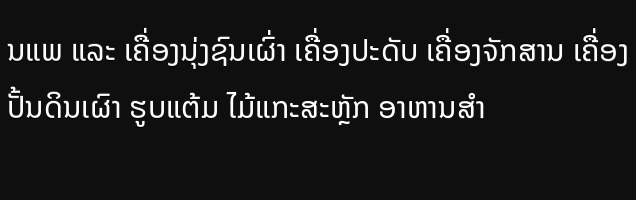ນແພ ແລະ ເຄື່ອງນຸ່ງຊົນເຜົ່າ ເຄື່ອງປະດັບ ເຄື່ອງຈັກສານ ເຄື່ອງປັ້ນດິນເຜົາ ຮູບແຕ້ມ ໄມ້ແກະສະຫຼັກ ອາຫານສຳ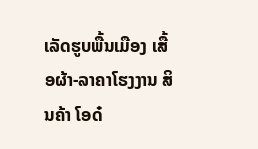ເລັດຮູບພື້ນເມືອງ ເສື້ອຜ້າ-ລາຄາໂຮງງານ ສິນຄ້າ ໂອດ໋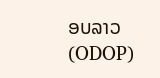ອບລາວ (ODOP)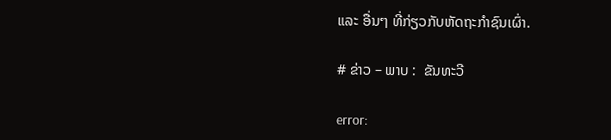ແລະ ອື່ນໆ ທີ່ກ່ຽວກັບຫັດຖະກໍາຊົນເຜົ່າ.

# ຂ່າວ – ພາບ :  ຂັນທະວີ

error: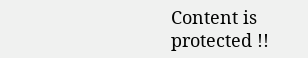Content is protected !!